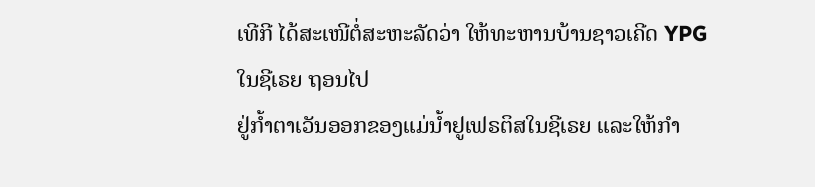ເທີກີ ໄດ້ສະເໜີຕໍ່ສະຫະລັດວ່າ ໃຫ້ທະຫານບ້ານຊາວເຄີດ YPG ໃນຊີເຣຍ ຖອນໄປ
ຢູ່ກ້ຳຕາເວັນອອກຂອງແມ່ນໍ້າຢູເຟຣຕິສໃນຊີເຣຍ ແລະໃຫ້ກຳ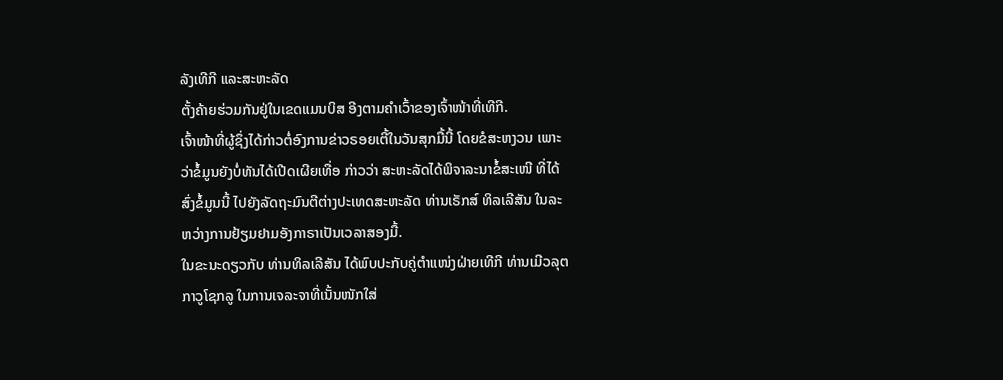ລັງເທີກີ ແລະສະຫະລັດ
ຕັ້ງຄ້າຍຮ່ວມກັນຢູ່ໃນເຂດແມນບິສ ອີງຕາມຄຳເວົ້າຂອງເຈົ້າໜ້າທີ່ເທີກີ.
ເຈົ້າໜ້າທີ່ຜູ້ຊຶ່ງໄດ້ກ່າວຕໍ່ອົງການຂ່າວຣອຍເຕີ້ໃນວັນສຸກມື້ນີ້ ໂດຍຂໍສະຫງວນ ເພາະ
ວ່າຂໍ້ມູນຍັງບໍ່ທັນໄດ້ເປີດເຜີຍເທື່ອ ກ່າວວ່າ ສະຫະລັດໄດ້ພິຈາລະນາຂໍ້ສະເໜີ ທີ່ໄດ້
ສົ່ງຂໍ້ມູນນີ້ ໄປຍັງລັດຖະມົນຕີຕ່າງປະເທດສະຫະລັດ ທ່ານເຣັກສ໌ ທິລເລີສັນ ໃນລະ
ຫວ່າງການຢ້ຽມຢາມອັງກາຣາເປັນເວລາສອງມື້.
ໃນຂະນະດຽວກັບ ທ່ານທິລເລີສັນ ໄດ້ພົບປະກັບຄູ່ຕຳແໜ່ງຝ່າຍເທີກີ ທ່ານເມີວລຸຕ
ກາວູໂຊກລູ ໃນການເຈລະຈາທີ່ເນັ້ນໜັກໃສ່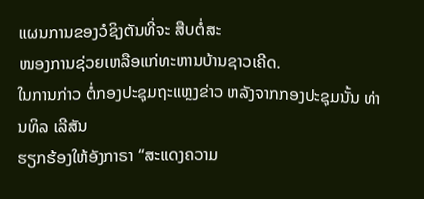ແຜນການຂອງວໍຊິງຕັນທີ່ຈະ ສືບຕໍ່ສະ
ໜອງການຊ່ວຍເຫລືອແກ່ທະຫານບ້ານຊາວເຄີດ.
ໃນການກ່າວ ຕໍ່ກອງປະຊຸມຖະແຫຼງຂ່າວ ຫລັງຈາກກອງປະຊຸມນັ້ນ ທ່ານທິລ ເລີສັນ
ຮຽກຮ້ອງໃຫ້ອັງກາຣາ “ສະແດງຄວາມ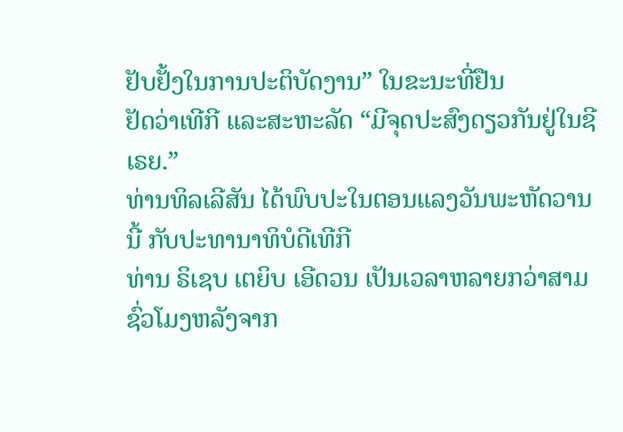ຢັບຢັ້ງໃນການປະຕິບັດງານ” ໃນຂະນະທີ່ຢືນ
ຢັດວ່າເທີກີ ແລະສະຫະລັດ “ມີຈຸດປະສົງດຽວກັນຢູ່ໃນຊີເຣຍ.”
ທ່ານທິລເລີສັນ ໄດ້ພົບປະໃນຕອນແລງວັນພະຫັດວານນີ້ ກັບປະທານາທິບໍດີເທີກີ
ທ່ານ ຣິເຊບ ເຕຍິບ ເອີດວນ ເປັນເວລາຫລາຍກວ່າສາມຊົ່ວໂມງຫລັງຈາກ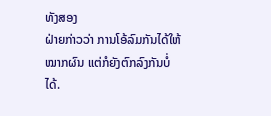ທັງສອງ
ຝ່າຍກ່າວວ່າ ການໂອ້ລົມກັນໄດ້ໃຫ້ໝາກຜົນ ແຕ່ກໍຍັງຕົກລົງກັນບໍ່ໄດ້.